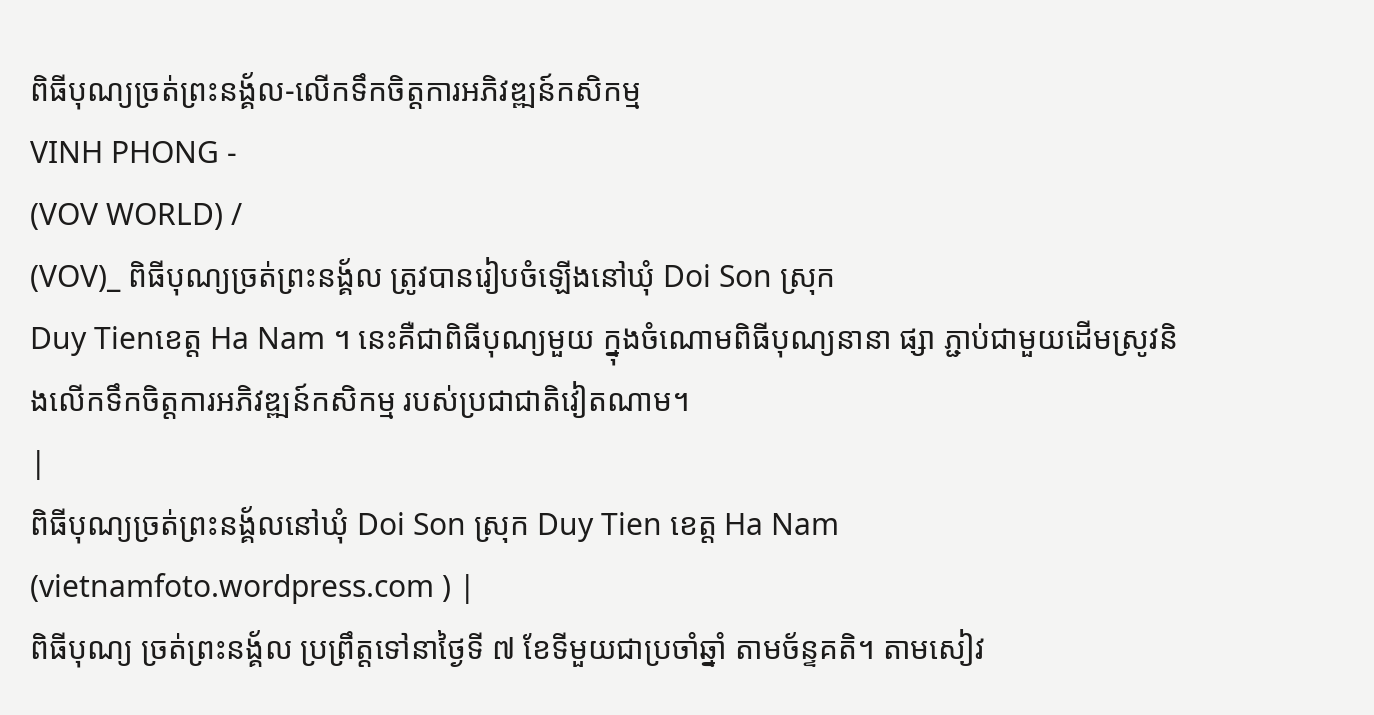ពិធីបុណ្យច្រត់ព្រះនង្គ័ល-លើកទឹកចិត្តការអភិវឌ្ឍន៍កសិកម្ម
VINH PHONG -
(VOV WORLD) /
(VOV)_ ពិធីបុណ្យច្រត់ព្រះនង្គ័ល ត្រូវបានរៀបចំឡើងនៅឃុំ Doi Son ស្រុក
Duy Tienខេត្ត Ha Nam ។ នេះគឺជាពិធីបុណ្យមួយ ក្នុងចំណោមពិធីបុណ្យនានា ផ្សា ភ្ជាប់ជាមួយដើមស្រូវនិងលើកទឹកចិត្តការអភិវឌ្ឍន៍កសិកម្ម របស់ប្រជាជាតិវៀតណាម។
|
ពិធីបុណ្យច្រត់ព្រះនង្គ័លនៅឃុំ Doi Son ស្រុក Duy Tien ខេត្ត Ha Nam (vietnamfoto.wordpress.com ) |
ពិធីបុណ្យ ច្រត់ព្រះនង្គ័ល ប្រព្រឹត្តទៅនាថ្ងៃទី ៧ ខែទីមួយជាប្រចាំឆ្នាំ តាមច័ន្ទគតិ។ តាមសៀវ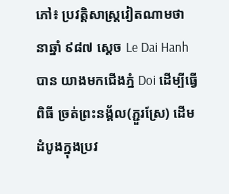ភៅ៖ ប្រវត្តិសាស្ត្រវៀតណាមថា នាឆ្នាំ ៩៨៧ ស្ដេច Le Dai Hanh បាន យាងមកជើងភ្នំ Doi ដើម្បីធ្វើពិធី ច្រត់ព្រះនង្គ័ល(ភ្ជួរស្រែ) ដើមដំបូងក្នុងប្រវ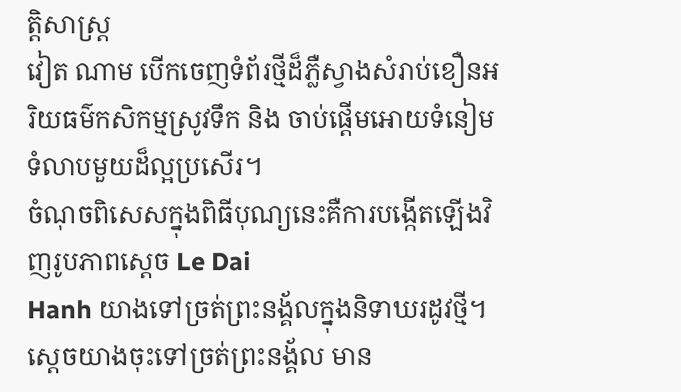ត្តិសាស្ត្រ
វៀត ណាម បើកចេញទំព័រថ្មីដ៏ភ្លឺស្វាងសំរាប់ខឿនអរិយធម៌កសិកម្មស្រូវទឹក និង ចាប់ផ្តើមអោយទំនៀមទំលាបមួយដ៏ល្អប្រសើរ។
ចំណុចពិសេសក្នុងពិធីបុណ្យនេះគឺការបង្កើតឡើងវិញរូបភាពស្ដេច Le Dai
Hanh យាងទៅច្រត់ព្រះនង្គ័លក្នុងនិទាឃរដូវថ្មី។ ស្ដេចយាងចុះទៅច្រត់ព្រះនង្គ័ល មាន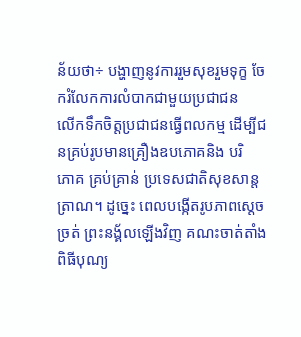ន័យថា÷ បង្ហាញនូវការរួមសុខរួមទុក្ខ ចែករំលែកការលំបាកជាមួយប្រជាជន
លើកទឹកចិត្តប្រជាជនធ្វើពលកម្ម ដើម្បីជនគ្រប់រូបមានគ្រឿងឧបភោគនិង បរិ
ភោគ គ្រប់គ្រាន់ ប្រទេសជាតិសុខសាន្តត្រាណ។ ដូច្នេះ ពេលបង្កើតរូបភាពស្ដេច
ច្រត់ ព្រះនង្គ័លឡើងវិញ គណះចាត់តាំងពិធីបុណ្យ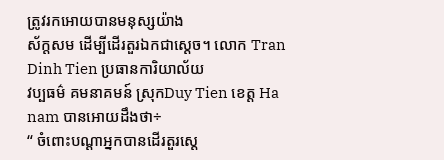ត្រូវរកអោយបានមនុស្សយ៉ាង
ស័ក្តសម ដើម្បីដើរតួរឯកជាស្ដេច។ លោក Tran Dinh Tien ប្រធានការិយាល័យ
វប្បធម៌ គមនាគមន៍ ស្រុកDuy Tien ខេត្ត Ha nam បានអោយដឹងថា÷
“ ចំពោះបណ្ដាអ្នកបានដើរតួរស្ដេ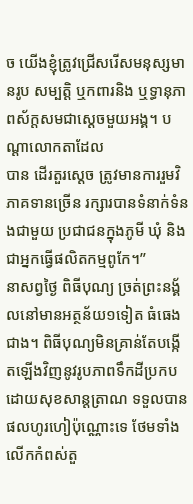ច យើងខ្ញុំត្រូវជ្រើសរើសមនុស្សមានរូប សម្បត្តិ ឬកពារនិង ឬទ្ធានុភាពស័ក្តសមជាស្ដេចមួយអង្គ។ បណ្ដាលោកតាដែល
បាន ដើរតួរស្ដេច ត្រូវមានការរួមវិភាគទានច្រើន រក្សារបានទំនាក់ទំនងជាមួយ ប្រជាជនក្នុងភូមី ឃុំ និងជាអ្នកធ្វើផលិតកម្មពូកែ។”
នាសព្វថ្ងៃ ពិធីបុណ្យ ច្រត់ព្រះនង្គ័លនៅមានអត្ថន័យ១ទៀត ធំធេងជាង។ ពិធីបុណ្យមិនគ្រាន់តែបង្កើតឡើងវិញនូវរូបភាពទឹកដីប្រកបដោយសុខសាន្តត្រាណ ទទួលបានផលហូរហៀប៉ុណ្ណោះទេ ថែមទាំងលើកកំពស់តួ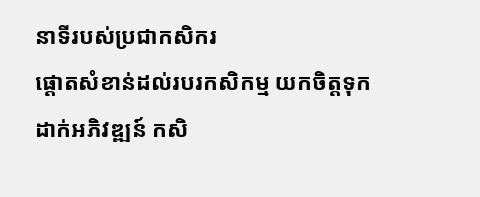នាទីរបស់ប្រជាកសិករ
ផ្តោតសំខាន់ដល់របរកសិកម្ម យកចិត្តទុកដាក់អភិវឌ្ឍន៍ កសិ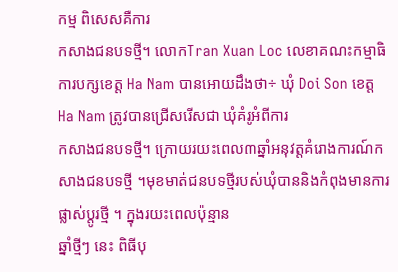កម្ម ពិសេសគឺការ
កសាងជនបទថ្មី។ លោកTran Xuan Loc លេខាគណះកម្មាធិការបក្សខេត្ត Ha Nam បានអោយដឹងថា÷ ឃុំ Doi Son ខេត្ត Ha Nam ត្រូវបានជ្រើសរើសជា ឃុំគំរូអំពីការ
កសាងជនបទថ្មី។ ក្រោយរយះពេល៣ឆ្នាំអនុវត្តគំរោងការណ៍កសាងជនបទថ្មី ។មុខមាត់ជនបទថ្មីរបស់ឃុំបាននិងកំពុងមានការផ្លាស់ប្តូរថ្មី ។ ក្នុងរយះពេលប៉ុន្មាន
ឆ្នាំថ្មីៗ នេះ ពិធីបុ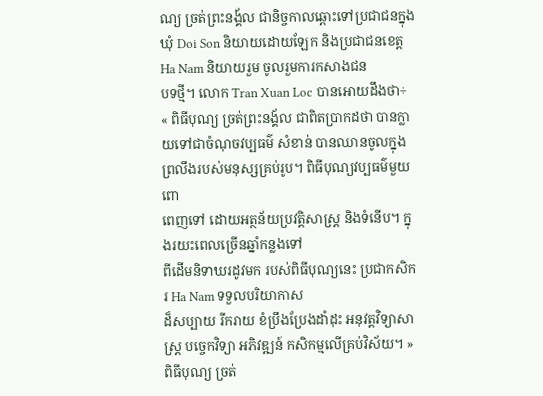ណ្យ ច្រត់ព្រះនង្គ័ល ជានិច្ចកាលឆ្ពោះទៅប្រជាជនក្នុងឃុំ Doi Son និយាយដោយឡែក និងប្រជាជនខេត្តHa Nam និយាយរួម ចូលរួមការកសាងជន
បទថ្មី។ លោក Tran Xuan Loc បានអោយដឹងថា÷
« ពិធីបុណ្យ ច្រត់ព្រះនង្គ័ល ជាពិតប្រាកដថា បានក្លាយទៅជាចំណុចវប្បធម៌ សំខាន់ បានឈានចូលក្នុងព្រលឹងរបស់មនុស្សគ្រប់រូប។ ពិធីបុណ្យវប្បធម៌មួយពោ
ពេញទៅ ដោយអត្ថន័យប្រវត្តិសាស្ត្រ និងទំនើប។ ក្នុងរយះពេលច្រើនឆ្នាំកន្លងទៅ
ពីដើមនិទាឃរដូវមក របស់ពិធីបុណ្យនេះ ប្រជាកសិករ Ha Nam ទទួលបរិយាកាស
ដ៏សប្បាយ រីករាយ ខំប្រឹងប្រែងដាំដុះ អនុវត្តវិទ្យាសាស្ត្រ បច្ចេកវិទ្យា អភិវឌ្ឍន៍ កសិកម្មលើគ្រប់វិស័យ។ »
ពិធីបុណ្យ ច្រត់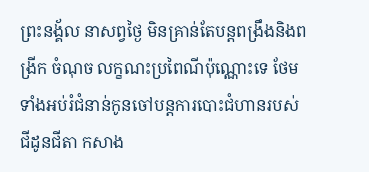ព្រះនង្គ័ល នាសព្វថ្ងៃ មិនគ្រាន់តែបន្តពង្រឹងនិងពង្រីក ចំណុច លក្ខណះប្រពៃណីប៉ុណ្ណោះទេ ថែមទាំងអប់រំជំនាន់កូនចៅបន្តការបោះជំហានរបស់
ជីដូនជីតា កសាង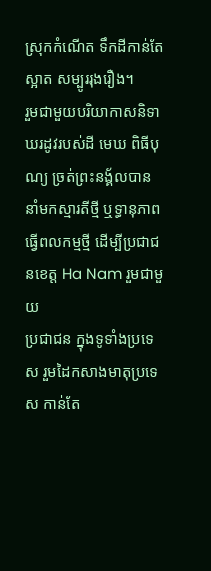ស្រុកកំណើត ទឹកដីកាន់តែស្អាត សម្បូររុងរឿង។
រួមជាមួយបរិយាកាសនិទាឃរដូវរបស់ដី មេឃ ពិធីបុណ្យ ច្រត់ព្រះនង្គ័លបាន នាំមកស្មារតីថ្មី ឬទ្ធានុភាពធ្វើពលកម្មថ្មី ដើម្បីប្រជាជនខេត្ត Ha Nam រួមជាមួយ
ប្រជាជន ក្នុងទូទាំងប្រទេស រួមដៃកសាងមាតុប្រទេស កាន់តែ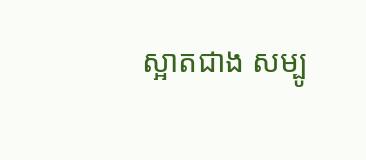ស្អាតជាង សម្បូ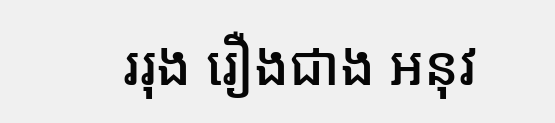ររុង រឿងជាង អនុវ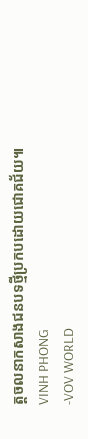ត្តចលនាកសាងជនបទថ្មីប្រកបដោយជោគជ័យ៕
VINH PHONG
-VOV WORLD